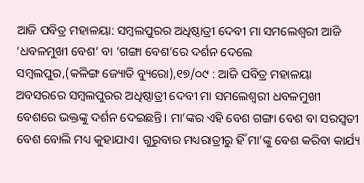ଆଜି ପବିତ୍ର ମହାଳୟା: ସମ୍ବଲପୁରର ଅଧିଷ୍ଠାତ୍ରୀ ଦେବୀ ମା ସମଲେଶ୍ୱରୀ ଆଜି ‘ଧବଳମୁଖୀ ବେଶ’ ବା ‘ଗଙ୍ଗା ବେଶ’ରେ ଦର୍ଶନ ଦେଲେ
ସମ୍ବଲପୁର,(କଳିଙ୍ଗ ଜ୍ୟୋତି ବ୍ୟୁରୋ),୧୭/୦୯ : ଆଜି ପବିତ୍ର ମହାଳୟା ଅବସରରେ ସମ୍ବଲପୁରର ଅଧିଷ୍ଠାତ୍ରୀ ଦେବୀ ମା ସମଲେଶ୍ୱରୀ ଧବଳମୁଖୀ ବେଶରେ ଭକ୍ତଙ୍କୁ ଦର୍ଶନ ଦେଇଛନ୍ତି। ମା’ଙ୍କର ଏହି ବେଶ ଗଙ୍ଗା ବେଶ ବା ସରସ୍ୱତୀ ବେଶ ବୋଲି ମଧ୍ୟ କୁହାଯାଏ। ଗୁରୁବାର ମଧ୍ୟରାତ୍ରୀରୁ ହିଁ ମା’ଙ୍କୁ ବେଶ କରିବା କାର୍ଯ୍ୟ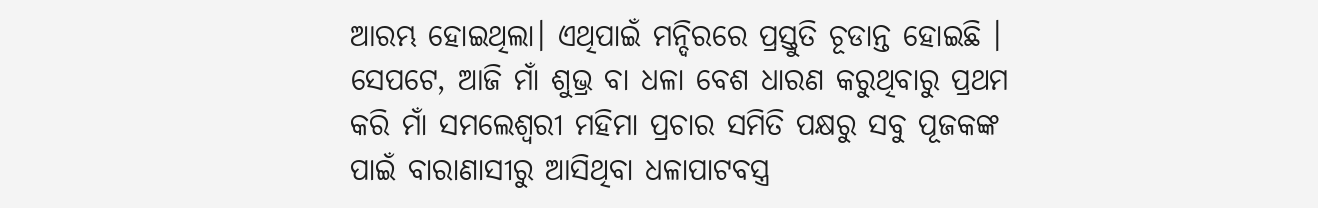ଆରମ୍ଭ ହୋଇଥିଲା। ଏଥିପାଇଁ ମନ୍ଦିରରେ ପ୍ରସ୍ତୁତି ଚୂଡାନ୍ତ ହୋଇଛି । ସେପଟେ, ଆଜି ମାଁ ଶୁଭ୍ର ବା ଧଳା ବେଶ ଧାରଣ କରୁଥିବାରୁ ପ୍ରଥମ କରି ମାଁ ସମଲେଶ୍ୱରୀ ମହିମା ପ୍ରଚାର ସମିତି ପକ୍ଷରୁ ସବୁ ପୂଜକଙ୍କ ପାଇଁ ବାରାଣାସୀରୁ ଆସିଥିବା ଧଳାପାଟବସ୍ତ୍ର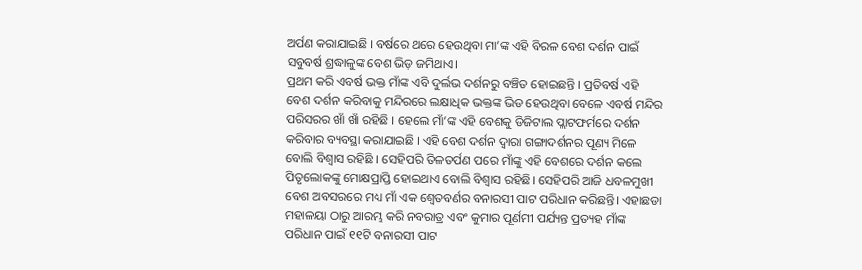ଅର୍ପଣ କରାଯାଇଛି । ବର୍ଷରେ ଥରେ ହେଉଥିବା ମା’ଙ୍କ ଏହି ବିରଳ ବେଶ ଦର୍ଶନ ପାଇଁ ସବୁବର୍ଷ ଶ୍ରଦ୍ଧାଳୁଙ୍କ ବେଶ ଭିଡ଼ ଜମିଥାଏ।
ପ୍ରଥମ କରି ଏବର୍ଷ ଭକ୍ତ ମାଁଙ୍କ ଏବି ଦୁର୍ଲଭ ଦର୍ଶନରୁ ବଞ୍ଚିତ ହୋଇଛନ୍ତି । ପ୍ରତିବର୍ଷ ଏହି ବେଶ ଦର୍ଶନ କରିବାକୁ ମନ୍ଦିରରେ ଲକ୍ଷାଧିକ ଭକ୍ତଙ୍କ ଭିଡ ହେଉଥିବା ବେଳେ ଏବର୍ଷ ମନ୍ଦିର ପରିସରର ଖାଁ ଖାଁ ରହିଛି । ହେଲେ ମାଁ’ଙ୍କ ଏହି ବେଶକୁ ଡିଜିଟାଲ ପ୍ଲାଟଫର୍ମରେ ଦର୍ଶନ କରିବାର ବ୍ୟବସ୍ଥା କରାଯାଇଛି । ଏହି ବେଶ ଦର୍ଶନ ଦ୍ୱାରା ଗଙ୍ଗାଦର୍ଶନର ପୂଣ୍ୟ ମିଳେ ବୋଲି ବିଶ୍ୱାସ ରହିଛି । ସେହିପରି ତିଳତର୍ପଣ ପରେ ମାଁଙ୍କୁ ଏହି ବେଶରେ ଦର୍ଶନ କଲେ ପିତୃଲୋକଙ୍କୁ ମୋକ୍ଷପ୍ରାପ୍ତି ହୋଇଥାଏ ବୋଲି ବିଶ୍ୱାସ ରହିଛି। ସେହିପରି ଆଜି ଧବଳମୁଖୀ ବେଶ ଅବସରରେ ମଧ୍ୟ ମାଁ ଏକ ଶ୍ୱେତବର୍ଣର ବନାରସୀ ପାଟ ପରିଧାନ କରିଛନ୍ତି। ଏହାଛଡା ମହାଳୟା ଠାରୁ ଆରମ୍ଭ କରି ନବରାତ୍ର ଏବଂ କୁମାର ପୂର୍ଣମୀ ପର୍ଯ୍ୟନ୍ତ ପ୍ରତ୍ୟହ ମାଁଙ୍କ ପରିଧାନ ପାଇଁ ୧୧ଟି ବନାରସୀ ପାଟ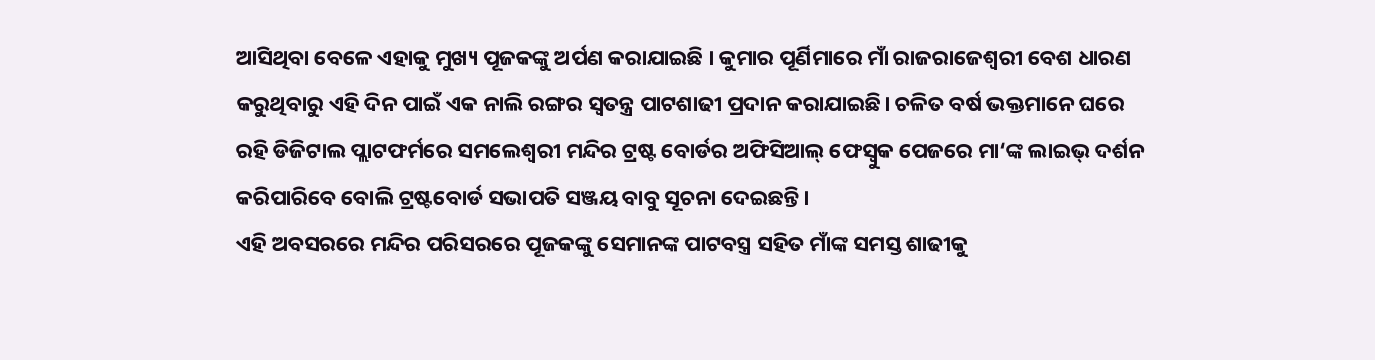ଆସିଥିବା ବେଳେ ଏହାକୁ ମୁଖ୍ୟ ପୂଜକଙ୍କୁ ଅର୍ପଣ କରାଯାଇଛି । କୁମାର ପୂର୍ଣିମାରେ ମାଁ ରାଜରାଜେଶ୍ୱରୀ ବେଶ ଧାରଣ କରୁଥିବାରୁ ଏହି ଦିନ ପାଇଁ ଏକ ନାଲି ରଙ୍ଗର ସ୍ୱତନ୍ତ୍ର ପାଟଶାଢୀ ପ୍ରଦାନ କରାଯାଇଛି। ଚଳିତ ବର୍ଷ ଭକ୍ତମାନେ ଘରେ ରହି ଡିଜିଟାଲ ପ୍ଲାଟଫର୍ମରେ ସମଲେଶ୍ବରୀ ମନ୍ଦିର ଟ୍ରଷ୍ଟ ବୋର୍ଡର ଅଫିସିଆଲ୍ ଫେସ୍ବୁକ ପେଜରେ ମା‘ଙ୍କ ଲାଇଭ୍ ଦର୍ଶନ କରିପାରିବେ ବୋଲି ଟ୍ରଷ୍ଟବୋର୍ଡ ସଭାପତି ସଞ୍ଜୟ ବାବୁ ସୂଚନା ଦେଇଛନ୍ତି।
ଏହି ଅବସରରେ ମନ୍ଦିର ପରିସରରେ ପୂଜକଙ୍କୁ ସେମାନଙ୍କ ପାଟବସ୍ତ୍ର ସହିତ ମାଁଙ୍କ ସମସ୍ତ ଶାଢୀକୁ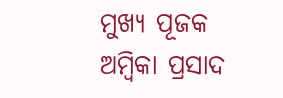ମୁଖ୍ୟ ପୂଜକ ଅମ୍ବିକା ପ୍ରସାଦ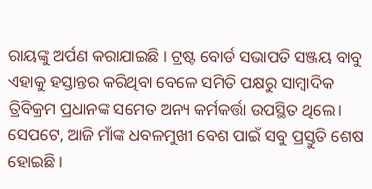ରାୟଙ୍କୁ ଅର୍ପଣ କରାଯାଇଛି । ଟ୍ରଷ୍ଟ ବୋର୍ଡ ସଭାପତି ସଞ୍ଜୟ ବାବୁ ଏହାକୁ ହସ୍ତାନ୍ତର କରିଥିବା ବେଳେ ସମିତି ପକ୍ଷରୁ ସାମ୍ବାଦିକ ତ୍ରିବିକ୍ରମ ପ୍ରଧାନଙ୍କ ସମେତ ଅନ୍ୟ କର୍ମକର୍ତ୍ତା ଉପସ୍ଥିତ ଥିଲେ। ସେପଟେ, ଆଜି ମାଁଙ୍କ ଧବଳମୁଖୀ ବେଶ ପାଇଁ ସବୁ ପ୍ରସ୍ତୁତି ଶେଷ ହୋଇଛି ।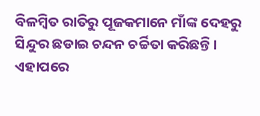ବିଳମ୍ବିତ ରାତିରୁ ପୂଜକମାନେ ମାଁଙ୍କ ଦେହରୁ ସିନ୍ଦୁର ଛଡାଇ ଚନ୍ଦନ ଚର୍ଚ୍ଚିତା କରିଛନ୍ତି। ଏହାପରେ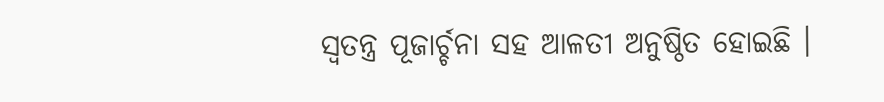ସ୍ୱତନ୍ତ୍ର ପୂଜାର୍ଚ୍ଚନା ସହ ଆଳତୀ ଅନୁଷ୍ଠିତ ହୋଇଛି ।